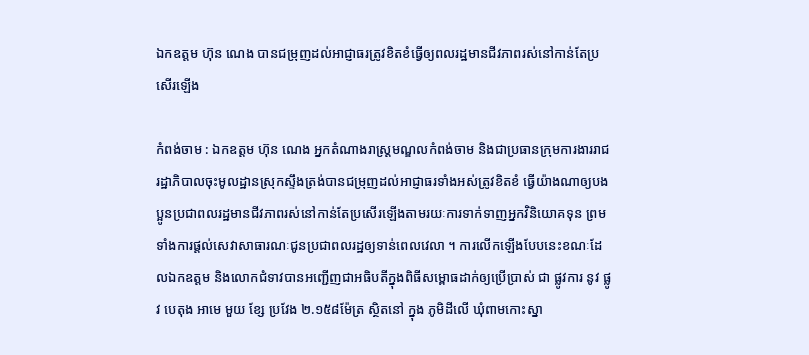ឯកឧត្តម ហ៊ុន ណេង បានជម្រុញដល់អាជ្ញាធរត្រូវខិតខំធ្វេីឲ្យពលរដ្ឋមានជីវភាពរស់នៅកាន់តែប្រសើរឡើង

កំពង់ចាម : ឯកឧត្តម ហ៊ុន ណេង អ្នកតំណាងរាស្ត្រមណ្ឌលកំពង់ចាម និងជាប្រធានក្រុមការងាររាជរដ្ឋាភិបាលចុះមូលដ្ឋានស្រុកស្ទឹងត្រង់បានជម្រុញដល់អាជ្ញាធរទាំងអស់ត្រូវខិតខំ ធ្វេីយ៉ាងណាឲ្យបងប្អូនប្រជាពលរដ្ឋមានជីវភាពរស់នៅកាន់តែប្រសើរឡើងតាមរយៈការទាក់ទាញអ្នកវិនិយោគទុន ព្រមទាំងការផ្តល់សេវាសាធារណៈជូនប្រជាពលរដ្ឋឲ្យទាន់ពេលវេលា ។ ការលេីកឡើងបែបនេះខណៈដែលឯកឧត្ដម និងលោកជំទាវបានអញ្ជើញជាអធិបតីក្នុងពិធីសម្ពោធដាក់ឲ្យប្រេីប្រាស់ ជា ផ្លូវការ នូវ ផ្លូវ បេតុង អាមេ មួយ ខ្សែ ប្រវែង ២.១៥៨ម៉ែត្រ ស្ថិតនៅ ក្នុង ភូមិដីលើ ឃុំពាមកោះស្នា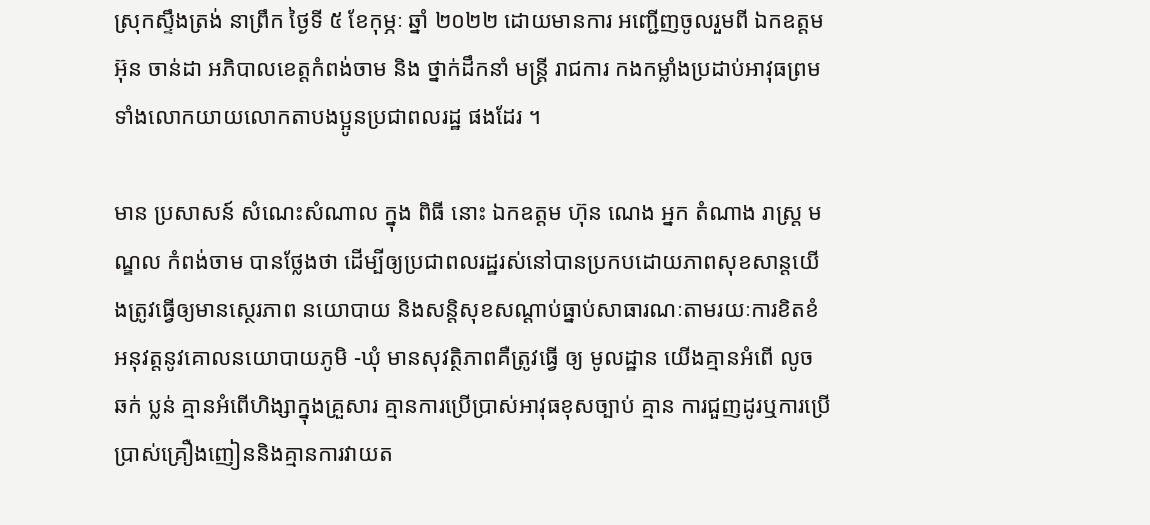ស្រុកស្ទឹងត្រង់ នាព្រឹក ថ្ងៃទី ៥ ខែកុម្ភៈ ឆ្នាំ ២០២២ ដោយមានការ អញ្ជើញចូលរួមពី ឯកឧត្តម អ៊ុន ចាន់ដា អភិបាលខេត្តកំពង់ចាម និង ថ្នាក់ដឹកនាំ មន្ត្រី រាជការ កងកម្លាំងប្រដាប់អាវុធព្រមទាំងលោកយាយលោកតាបងប្អូនប្រជាពលរដ្ឋ ផងដែរ ។

មាន ប្រសាសន៍ សំណេះសំណាល ក្នុង ពិធី នោះ ឯកឧត្ដម ហ៊ុន ណេង អ្នក តំណាង រាស្ត្រ មណ្ឌល កំពង់ចាម បានថ្លែងថា ដេីម្បីឲ្យប្រជាពលរដ្ឋរស់នៅបានប្រកបដោយភាពសុខសាន្តយេីងត្រូវធ្វើឲ្យមានស្ថេរភាព នយោបាយ និងសន្តិសុខសណ្តាប់ធ្នាប់សាធារណៈតាមរយៈការខិតខំអនុវត្តនូវគោលនយោបាយភូមិ -ឃុំ មានសុវត្ថិភាពគឺត្រូវធ្វើ ឲ្យ មូលដ្ឋាន យេីងគ្មានអំពើ លូច ឆក់ ប្លន់ គ្មានអំពើហិង្សាក្នុងគ្រួសារ គ្មានការប្រេីប្រាស់អាវុធខុសច្បាប់ គ្មាន ការជួញដូរឬការប្រេីប្រាស់គ្រឿងញៀននិងគ្មានការវាយត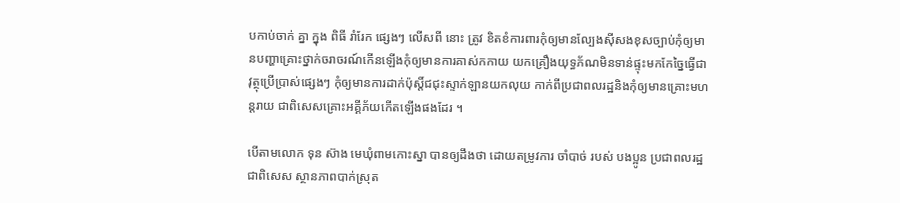បកាប់ចាក់ គ្នា ក្នុង ពិធី រាំរែក ផ្សេងៗ លេីសពី នោះ ត្រូវ ខិតខំការពារកុំឲ្យមានល្បែងស៊ីសងខុសច្បាប់កុំឲ្យមានបញ្ហាគ្រោះថ្នាក់ចរាចរណ៍កេីនឡេីងកុំឲ្យមានការគាស់កកាយ យកគ្រឿងយុទ្ធភ័ណមិនទាន់ផ្ទុះមកកែច្នៃធ្វើជាវុត្ថុប្រេីប្រាស់ផ្សេងៗ កុំឲ្យមានការដាក់ប៉ុស្តិ៍ជជុះស្ទាក់ឡានយកលុយ កាក់ពីប្រជាពលរដ្ឋនិងកុំឲ្យមានគ្រោះមហន្តរាយ ជាពិសេសគ្រោះអគ្គីភ័យកេីតឡេីងផងដែរ ។

បេីតាមលោក ទុន ស៊ាង មេឃុំពាមកោះស្នា បានឲ្យដឹងថា ដោយតម្រូវការ ចាំបាច់ របស់ បងប្អូន ប្រជាពលរដ្ឋ ជាពិសេស ស្ថានភាពបាក់ស្រុត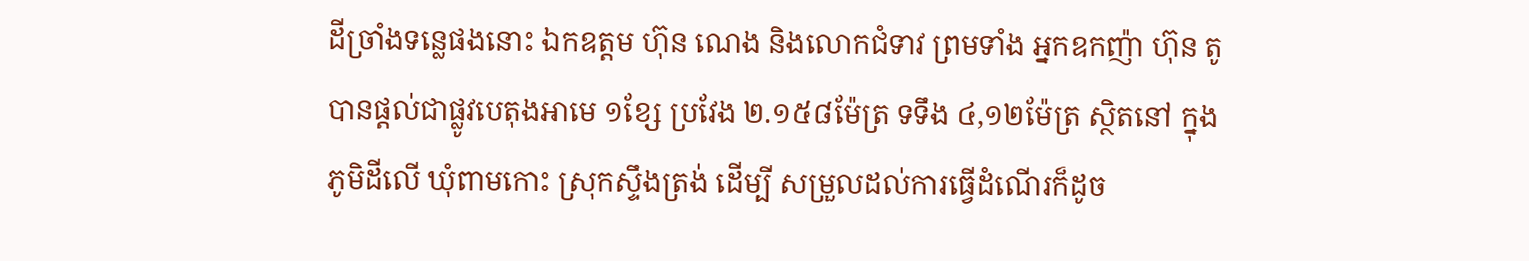ដីច្រាំងទន្លេផងនោះ ឯកឧត្តម ហ៊ុន ណេង និងលោកជំទាវ ព្រមទាំង អ្នកឧកញ៉ា ហ៊ុន តូ បានផ្ដល់ជាផ្លូវបេតុងអាមេ ១ខ្សែ ប្រវែង ២.១៥៨ម៉ែត្រ ទទឹង ៤,១២ម៉ែត្រ ស្ថិតនៅ ក្នុង ភូមិដីលើ ឃុំពាមកោះ ស្រុកស្ទឹងត្រង់ ដេីម្បី សម្រួលដល់ការធ្វើដំណើរក៏ដូច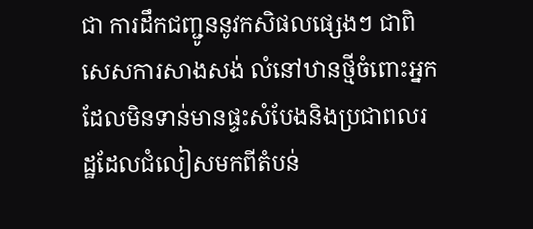ជា ការដឹកជញ្ជូននូវកសិផលផ្សេងៗ ជាពិសេសការសាងសង់ លំនៅឋានថ្មីចំពោះអ្នកដែលមិនទាន់មានផ្ទះសំបែងនិងប្រជាពលរដ្ឋដែលជំលៀសមកពីតំបន់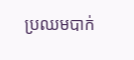ប្រឈមបាក់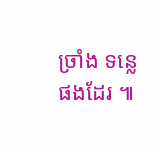ច្រាំង ទន្លេ ផងដែរ ៕